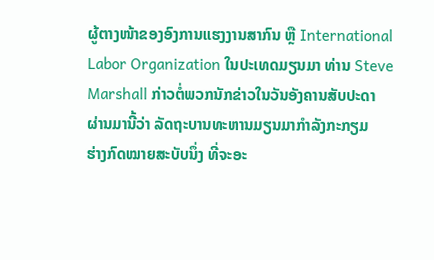ຜູ້ຕາງໜ້າຂອງອົງການແຮງງານສາກົນ ຫຼື International
Labor Organization ໃນປະເທດມຽນມາ ທ່ານ Steve
Marshall ກ່າວຕໍ່ພວກນັກຂ່າວໃນວັນອັງຄານສັບປະດາ
ຜ່ານມານີ້ວ່າ ລັດຖະບານທະຫານມຽນມາກຳລັງກະກຽມ
ຮ່າງກົດໝາຍສະບັບນຶ່ງ ທີ່ຈະອະ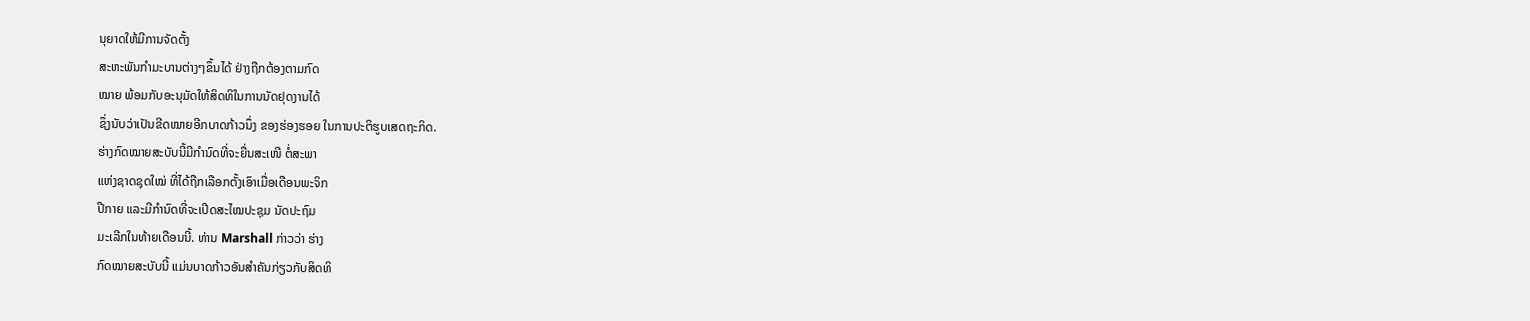ນຸຍາດໃຫ້ມີການຈັດຕັ້ງ
ສະຫະພັນກຳມະບານຕ່າງໆຂຶ້ນໄດ້ ຢ່າງຖືກຕ້ອງຕາມກົດ
ໝາຍ ພ້ອມກັບອະນຸມັດໃຫ້ສິດທິໃນການນັດຢຸດງານໄດ້
ຊຶ່ງນັບວ່າເປັນຂີດໝາຍອີກບາດກ້າວນຶ່ງ ຂອງຮ່ອງຮອຍ ໃນການປະຕິຮູບເສດຖະກິດ.
ຮ່າງກົດໝາຍສະບັບນີ້ມີກຳນົດທີ່ຈະຍື່ນສະເໜີ ຕໍ່ສະພາ
ແຫ່ງຊາດຊຸດໃໝ່ ທີ່ໄດ້ຖືກເລືອກຕັ້ງເອົາເມື່ອເດືອນພະຈິກ
ປີກາຍ ແລະມີກຳນົດທີ່ຈະເປີດສະໄໝປະຊຸມ ນັດປະຖົມ
ມະເລີກໃນທ້າຍເດືອນນີ້. ທ່ານ Marshall ກ່າວວ່າ ຮ່າງ
ກົດໝາຍສະບັບນີ້ ແມ່ນບາດກ້າວອັນສຳຄັນກ່ຽວກັບສິດທິ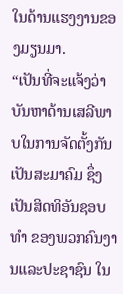ໃນດ້ານແຮງງານຂອງມຽນມາ.
“ເປັນທີ່ຈະແຈ້ງວ່າ ບັນຫາດ້ານເສລີພາບໃນການຈັດຕັ້ງກັນເປັນສະມາຄົມ ຊຶ່ງ
ເປັນສິດທິອັນຊອບທໍາ ຂອງພວກຄົນງານແລະປະຊາຊົນ ໃນ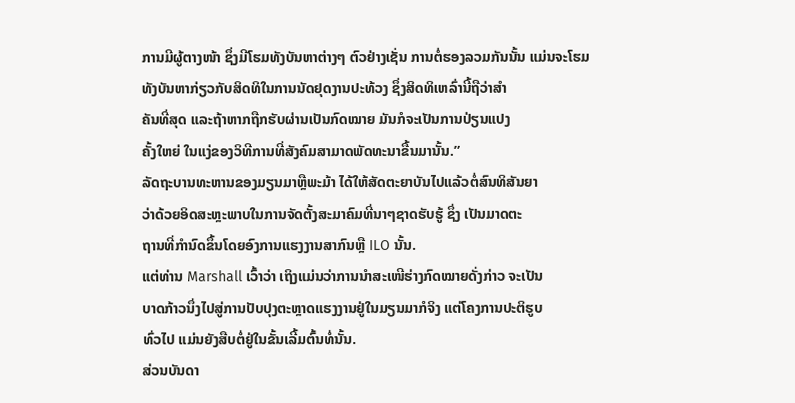ການມີຜູ້ຕາງໜ້າ ຊຶ່ງມີໂຮມທັງບັນຫາຕ່າງໆ ຕົວຢ່າງເຊັ່ນ ການຕໍ່ຮອງລວມກັນນັ້ນ ແມ່ນຈະໂຮມ
ທັງບັນຫາກ່ຽວກັບສິດທິໃນການນັດຢຸດງານປະທ້ວງ ຊຶ່ງສິດທິເຫລົ່ານີ້ຖືວ່າສໍາ
ຄັນທີ່ສຸດ ແລະຖ້າຫາກຖືກຮັບຜ່ານເປັນກົດໝາຍ ມັນກໍຈະເປັນການປ່ຽນແປງ
ຄັ້ງໃຫຍ່ ໃນແງ່ຂອງວິທີການທີ່ສັງຄົມສາມາດພັດທະນາຂື້ນມານັ້ນ.”
ລັດຖະບານທະຫານຂອງມຽນມາຫຼືພະມ້າ ໄດ້ໃຫ້ສັດຕະຍາບັນໄປແລ້ວຕໍ່ສົນທິສັນຍາ
ວ່າດ້ວຍອິດສະຫຼະພາບໃນການຈັດຕັ້ງສະມາຄົມທີ່ນາໆຊາດຮັບຮູ້ ຊຶ່ງ ເປັນມາດຕະ
ຖານທີ່ກຳນົດຂຶ້ນໂດຍອົງການແຮງງານສາກົນຫຼື ILO ນັ້ນ.
ແຕ່ທ່ານ Marshall ເວົ້າວ່າ ເຖິງແມ່ນວ່າການນຳສະເໜີຮ່າງກົດໝາຍດັ່ງກ່າວ ຈະເປັນ
ບາດກ້າວນຶ່ງໄປສູ່ການປັບປຸງຕະຫຼາດແຮງງານຢູ່ໃນມຽນມາກໍຈິງ ແຕ່ໂຄງການປະຕິຮູບ
ທົ່ວໄປ ແມ່ນຍັງສືບຕໍ່ຢູ່ໃນຂັ້ນເລີ້ມຕົ້ນທໍ່ນັ້ນ.
ສ່ວນບັນດາ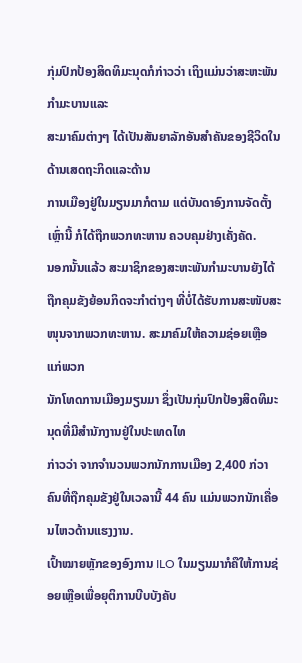ກຸ່ມປົກປ້ອງສິດທິມະນຸດກໍກ່າວວ່າ ເຖິງແມ່ນວ່າສະຫະພັນກຳມະບານແລະ
ສະມາຄົມຕ່າງໆ ໄດ້ເປັນສັນຍາລັກອັນສຳຄັນຂອງຊີວິດໃນດ້ານເສດຖະກິດແລະດ້ານ
ການເມືອງຢູ່ໃນມຽນມາກໍຕາມ ແຕ່ບັນດາອົງການຈັດຕັ້ງເຫຼົ່ານີ້ ກໍໄດ້ຖືກພວກທະຫານ ຄວບຄຸມຢ່າງເຄັ່ງຄັດ.
ນອກນັ້ນແລ້ວ ສະມາຊິກຂອງສະຫະພັນກຳມະບານຍັງໄດ້ຖືກຄຸມຂັງຍ້ອນກິດຈະກໍາຕ່າງໆ ທີ່ບໍ່ໄດ້ຮັບການສະໜັບສະໜຸນຈາກພວກທະຫານ. ສະມາຄົມໃຫ້ຄວາມຊ່ອຍເຫຼືອແກ່ພວກ
ນັກໂທດການເມືອງມຽນມາ ຊຶ່ງເປັນກຸ່ມປົກປ້ອງສິດທິມະນຸດທີ່ມີສຳນັກງານຢູ່ໃນປະເທດໄທ
ກ່າວວ່າ ຈາກຈຳນວນພວກນັກການເມືອງ 2,400 ກ່ວາຄົນທີ່ຖືກຄຸມຂັງຢູ່ໃນເວລານີ້ 44 ຄົນ ແມ່ນພວກນັກເຄື່ອນໄຫວດ້ານແຮງງານ.
ເປົ້າໝາຍຫຼັກຂອງອົງການ ILO ໃນມຽນມາກໍຄືໃຫ້ການຊ່ອຍເຫຼືອເພື່ອຍຸຕິການບີບບັງຄັບ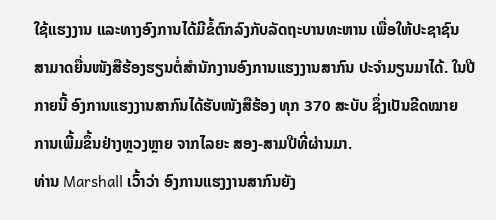ໃຊ້ແຮງງານ ແລະທາງອົງການໄດ້ມີຂໍ້ຕົກລົງກັບລັດຖະບານທະຫານ ເພື່ອໃຫ້ປະຊາຊົນ
ສາມາດຍື່ນໜັງສືຮ້ອງຮຽນຕໍ່ສຳນັກງານອົງການແຮງງານສາກົນ ປະຈຳມຽນມາໄດ້. ໃນປີ
ກາຍນີ້ ອົງການແຮງງານສາກົນໄດ້ຮັບໜັງສືຮ້ອງ ທຸກ 370 ສະບັບ ຊຶ່ງເປັນຂີດໝາຍ
ການເພີ້ມຂຶ້ນຢ່າງຫຼວງຫຼາຍ ຈາກໄລຍະ ສອງ-ສາມປີທີ່ຜ່ານມາ.
ທ່ານ Marshall ເວົ້າວ່າ ອົງການແຮງງານສາກົນຍັງ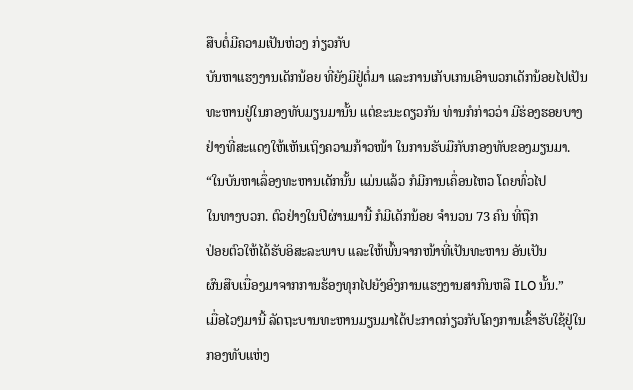ສືບຕໍ່ມີຄວາມເປັນຫ່ວງ ກ່ຽວກັບ
ບັນຫາແຮງງານເດັກນ້ອຍ ທີ່ຍັງມີຢູ່ຕໍ່ມາ ແລະການເກັບເກນເອົາພວກເດັກນ້ອຍໄປເປັນ
ທະຫານຢູ່ໃນກອງທັບມຽນມານັ້ນ ແຕ່ຂະນະດຽວກັນ ທ່ານກໍກ່າວວ່າ ມີຮ່ອງຮອຍບາງ
ຢ່າງທີ່ສະແດງໃຫ້ເຫັນເຖິງຄວາມກ້າວໜ້າ ໃນການຮັບມືກັບກອງທັບຂອງມຽນມາ.
“ໃນບັນຫາເລຶ່ອງທະຫານເດັກນັ້ນ ແມ່ນແລ້ວ ກໍມີການເຄຶ່ອນໄຫວ ໂດຍທົ່ວໄປ
ໃນທາງບວກ. ຕົວຢ່າງໃນປີຜ່ານມານີ້ ກໍມີເດັກນ້ອຍ ຈໍານວນ 73 ຄົນ ທີ່ຖືກ
ປ່ອຍຕົວໃຫ້ໄດ້ຮັບອິສະລະພາບ ແລະໃຫ້ພົ້ນຈາກໜ້າທີ່ເປັນທະຫານ ອັນເປັນ
ຜົນສືບເນື່ອງມາຈາກການຮ້ອງທຸກໄປຍັງອົງການແຮງງານສາກົນຫລື ILO ນັ້ນ.”
ເມື່ອໄວໆມານີ້ ລັດຖະບານທະຫານມຽນມາໄດ້ປະກາດກ່ຽວກັບໂຄງການເຂົ້າຮັບໃຊ້ຢູ່ໃນ
ກອງທັບແຫ່ງ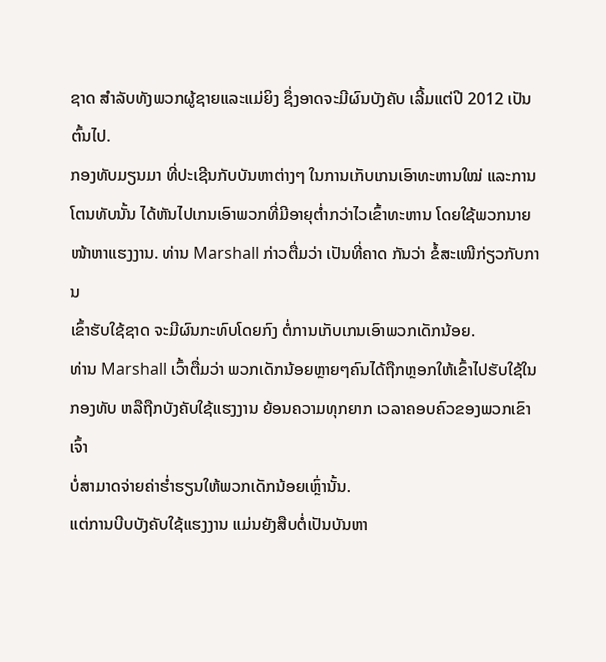ຊາດ ສຳລັບທັງພວກຜູ້ຊາຍແລະແມ່ຍິງ ຊຶ່ງອາດຈະມີຜົນບັງຄັບ ເລີ້ມແຕ່ປີ 2012 ເປັນຕົ້ນໄປ.
ກອງທັບມຽນມາ ທີ່ປະເຊີນກັບບັນຫາຕ່າງໆ ໃນການເກັບເກນເອົາທະຫານໃໝ່ ແລະການ
ໂຕນທັບນັ້ນ ໄດ້ຫັນໄປເກນເອົາພວກທີ່ມີອາຍຸຕໍ່າກວ່າໄວເຂົ້າທະຫານ ໂດຍໃຊ້ພວກນາຍ
ໜ້າຫາແຮງງານ. ທ່ານ Marshall ກ່າວຕື່ມວ່າ ເປັນທີ່ຄາດ ກັນວ່າ ຂໍ້ສະເໜີກ່ຽວກັບການ
ເຂົ້າຮັບໃຊ້ຊາດ ຈະມີຜົນກະທົບໂດຍກົງ ຕໍ່ການເກັບເກນເອົາພວກເດັກນ້ອຍ.
ທ່ານ Marshall ເວົ້າຕື່ມວ່າ ພວກເດັກນ້ອຍຫຼາຍໆຄົນໄດ້ຖືກຫຼອກໃຫ້ເຂົ້າໄປຮັບໃຊ້ໃນ
ກອງທັບ ຫລືຖືກບັງຄັບໃຊ້ແຮງງານ ຍ້ອນຄວາມທຸກຍາກ ເວລາຄອບຄົວຂອງພວກເຂົາເຈົ້າ
ບໍ່ສາມາດຈ່າຍຄ່າຮໍ່າຮຽນໃຫ້ພວກເດັກນ້ອຍເຫຼົ່ານັ້ນ.
ແຕ່ການບີບບັງຄັບໃຊ້ແຮງງານ ແມ່ນຍັງສືບຕໍ່ເປັນບັນຫາ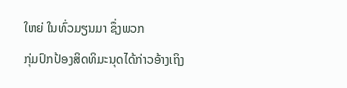ໃຫຍ່ ໃນທົ່ວມຽນມາ ຊຶ່ງພວກ
ກຸ່ມປົກປ້ອງສິດທິມະນຸດໄດ້ກ່າວອ້າງເຖິງ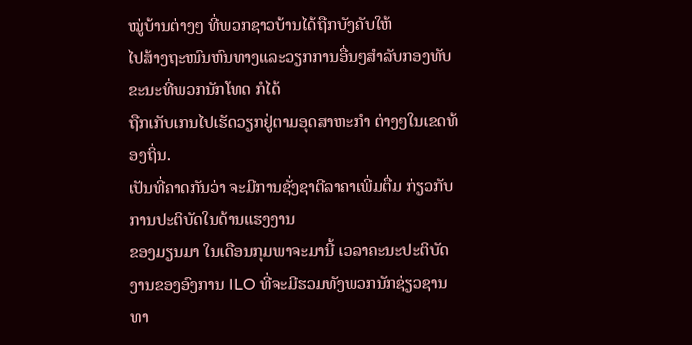ໝູ່ບ້ານຕ່າງໆ ທີ່ພວກຊາວບ້ານໄດ້ຖືກບັງຄັບໃຫ້
ໄປສ້າງຖະໜົນຫົນທາງແລະວຽກການອື່ນໆສຳລັບກອງທັບ ຂະນະທີ່ພວກນັກໂທດ ກໍໄດ້
ຖືກເກັບເກນໄປເຮັດວຽກຢູ່ຕາມອຸດສາຫະກຳ ຕ່າງໆໃນເຂດທ້ອງຖິ່ນ.
ເປັນທີ່ຄາດກັນວ່າ ຈະມີການຊັ່ງຊາຕີລາຄາເພີ່ມຕື່ມ ກ່ຽວກັບການປະຕິບັດໃນດ້ານແຮງງານ
ຂອງມຽນມາ ໃນເດືອນກຸມພາຈະມານີ້ ເວລາຄະນະປະຕິບັດງານຂອງອົງການ ILO ທີ່ຈະມີຮວມທັງພວກນັກຊ່ຽວຊານທາ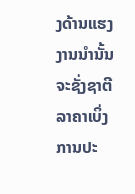ງດ້ານແຮງງານນໍານັ້ນ ຈະຊັ່ງຊາຕີລາຄາເບິ່ງການປະ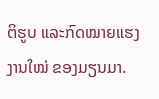ຕິຮູບ ແລະກົດໝາຍແຮງງານໃໝ່ ຂອງມຽນມາ.